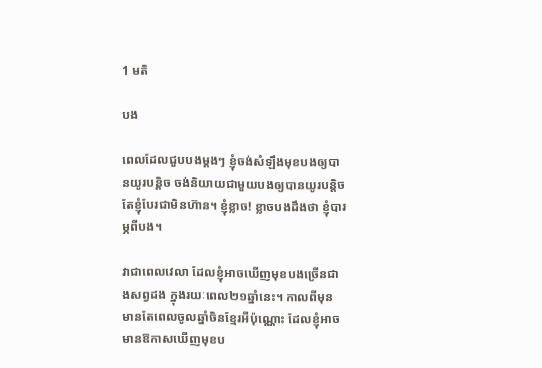1 មតិ

បង

ពេលដែលជួបបងម្តងៗ ខ្ញុំចង់សំឡឹងមុខបងឲ្យបានយូរបន្តិច ចង់និយាយជាមួយបងឲ្យបានយូរបន្តិច តែខ្ញុំបែរជាមិនហ៊ាន។ ខ្ញុំខ្លាច! ខ្លាចបងដឹងថា ខ្ញុំបារម្ភពីបង។

វាជាពេលវេលា ដែលខ្ញុំអាចឃើញមុខបងច្រើនជាងសព្វដង ក្នុងរយៈពេល២១ឆ្នាំនេះ។ កាលពីមុន មានតែពេលចូលឆ្នាំចិនខ្មែរអីប៉ុណ្ណោះ ដែលខ្ញុំអាចមានឱកាសឃើញមុខប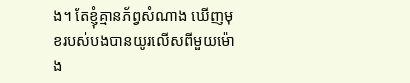ង។ តែខ្ញុំគ្មានភ័ព្វសំណាង ឃើញមុខរបស់បងបានយូរលើសពីមួយម៉ោង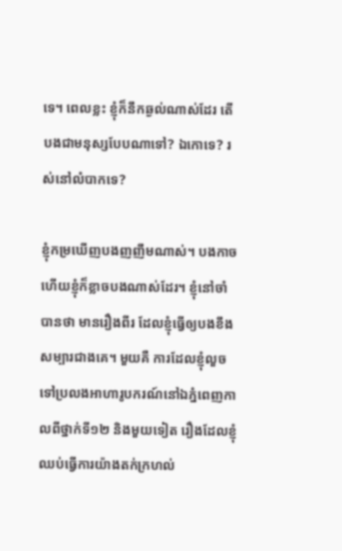ទេ។ ពេលខ្លះ ខ្ញុំក៏នឹកឆ្ងល់ណាស់ដែរ តើបងជាមនុស្សបែបណាទៅ? ឯកោទេ? រស់នៅលំបាកទេ?

ខ្ញុំកម្រឃើញបងញញឹមណាស់។ បងកាច ហើយខ្ញុំក៏ខ្លាចបងណាស់ដែរ។ ខ្ញុំនៅចាំបានថា មានរឿងពីរ ដែលខ្ញុំធ្វើឲ្យបងខឹងសម្បារជាងគេ។ មួយគឺ ការដែលខ្ញុំលួចទៅប្រលងអាហារូបករណ៍នៅឯភ្នំពេញកាលពីថ្នាក់ទី១២ និងមួយទៀត រឿងដែលខ្ញុំឈប់ធ្វើការយ៉ាងតក់ក្រហល់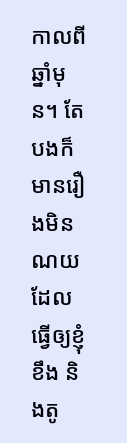កាលពីឆ្នាំមុន។ តែបងក៏មានរឿងមិនណយ ដែលធ្វើឲ្យខ្ញុំខឹង និងតូ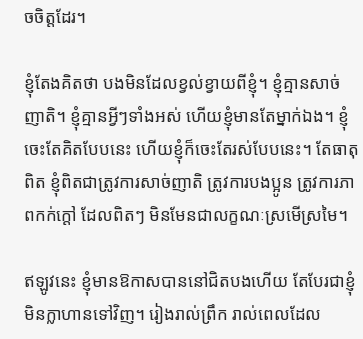ចចិត្តដែរ។

ខ្ញុំតែងគិតថា បងមិនដែលខ្វល់ខ្វាយពីខ្ញុំ។ ខ្ញុំគ្មានសាច់ញាតិ។ ខ្ញុំគ្មានអ្វីៗទាំងអស់ ហើយខ្ញុំមានតែម្នាក់ឯង។ ខ្ញុំចេះតែគិតបែបនេះ ហើយខ្ញុំក៏ចេះតែរស់បែបនេះ។ តែធាតុពិត ខ្ញុំពិតជាត្រូវការសាច់ញាតិ ត្រូវការបងប្អូន ត្រូវការភាពកក់ក្តៅ ដែលពិតៗ មិនមែនជាលក្ខណៈស្រមើស្រមៃ។

ឥឡូវនេះ ខ្ញុំមានឱកាសបាននៅជិតបងហើយ តែបែរជាខ្ញុំមិនក្លាហានទៅវិញ។ រៀងរាល់ព្រឹក រាល់ពេលដែល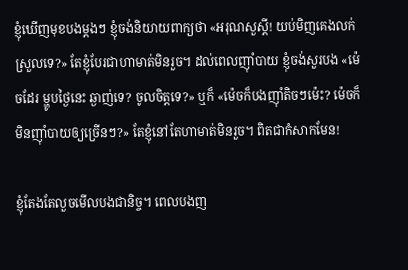ខ្ញុំឃើញមុខបងម្តងៗ ខ្ញុំចង់និយាយពាក្យថា «អរុណសួស្តី! យប់មិញគេងលក់ស្រួលទេ?» តែខ្ញុំបែរជាហាមាត់មិនរួច។ ដល់ពេលញ៉ាំបាយ ខ្ញុំចង់សួរបង «ម៉េចដែរ ម្ហូបថ្ងៃនេះ ឆ្ងាញ់ទេ? ចូលចិត្តទេ?» ឬក៏ «ម៉េចក៏បងញ៉ាំតិចៗម៉េះ? ម៉េចក៏មិនញ៉ាំបាយឲ្យច្រើនៗ?» តែខ្ញុំនៅតែហាមាត់មិនរួច។ ពិតជាកំសាកមែន!

ខ្ញុំតែងតែលួចមើលបងជានិច្ច។ ពេលបងញ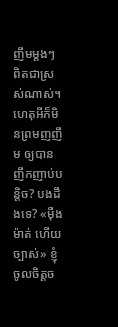ញឹមម្តងៗ ពិតជាស្រស់ណាស់។ ហេតុអីក៏មិនព្រមញញឹម ឲ្យបានញឹកញាប់បន្តិច? បងដឹងទេ? «ម៉ឺងម៉ាត់ ហើយច្បាស់» ខ្ញុំចូលចិត្តច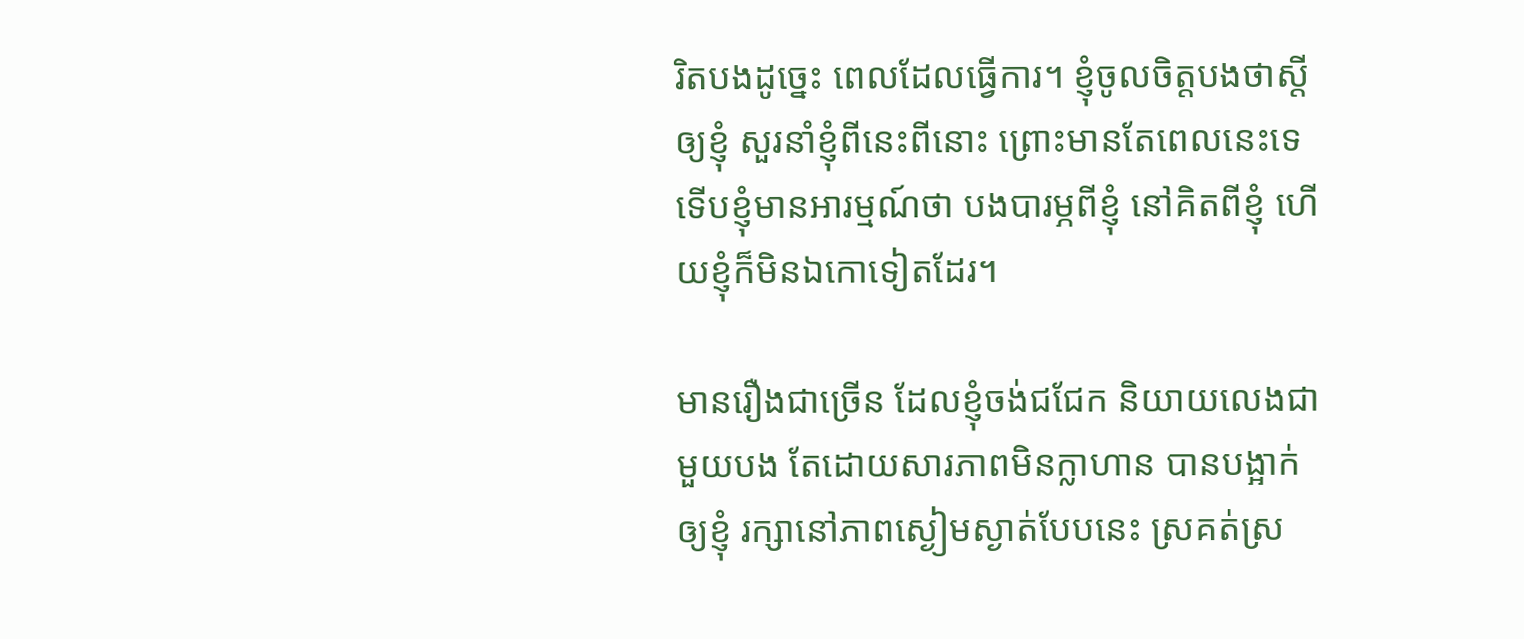រិតបងដូច្នេះ ពេលដែលធ្វើការ។ ខ្ញុំចូលចិត្តបងថាស្តីឲ្យខ្ញុំ សួរនាំខ្ញុំពីនេះពីនោះ ព្រោះមានតែពេលនេះទេ ទើបខ្ញុំមានអារម្មណ៍ថា បងបារម្ភពីខ្ញុំ នៅគិតពីខ្ញុំ ហើយខ្ញុំក៏មិនឯកោទៀតដែរ។

មានរឿងជាច្រើន ដែលខ្ញុំចង់ជជែក និយាយលេងជាមួយបង តែដោយសារភាពមិនក្លាហាន បានបង្អាក់ឲ្យខ្ញុំ រក្សានៅភាពស្ងៀមស្ងាត់បែបនេះ ស្រគត់ស្រ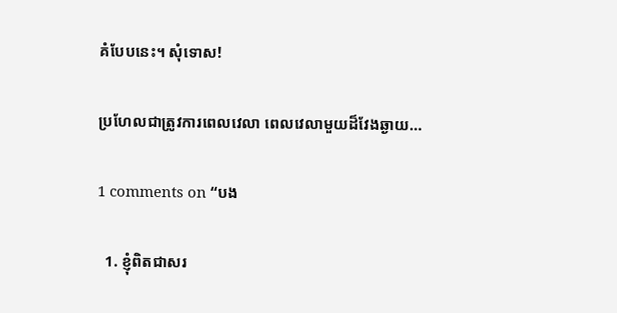គំបែបនេះ។ សុំទោស!

ប្រហែលជាត្រូវការពេលវេលា ពេលវេលាមួយដ៏វែងឆ្ងាយ…

1 comments on “បង

  1. ខ្ញុំពិតជាសរ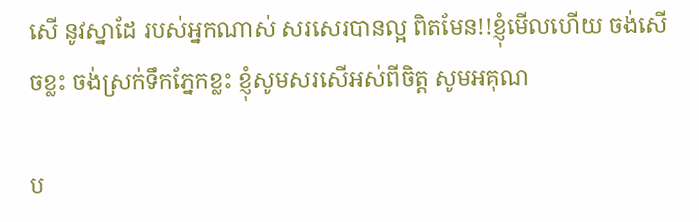សើ នូវស្នាដែ របស់អ្នកណាស់ សរសេរបានល្អ ពិតមែន!!ខ្ញុំមើលហើយ ចង់សើចខ្លះ ចង់ស្រក់ទឹកភ្នែកខ្លះ ខ្ញុំសូមសរសើអស់ពីចិត្ត សូមអគុណ

ប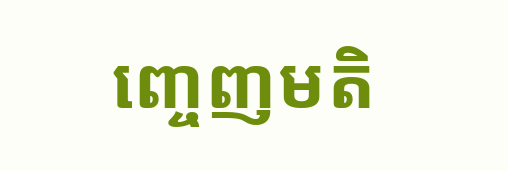ញ្ចេញមតិ